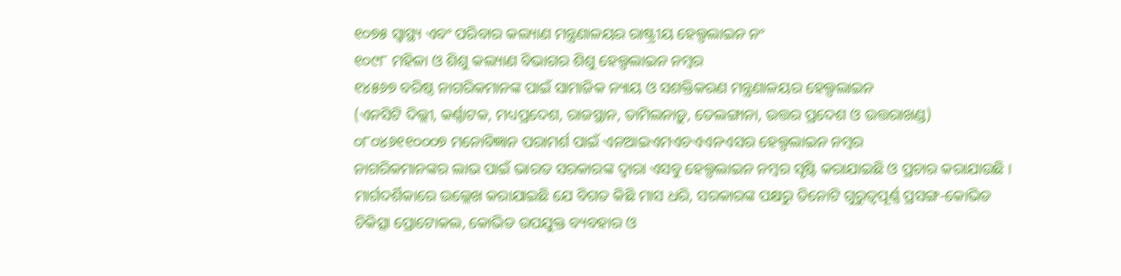୧୦୭୫ ସ୍ୱାସ୍ଥ୍ୟ ଏବଂ ପରିବାର କଲ୍ୟାଣ ମନ୍ତ୍ରଣାଳୟର ରାଷ୍ଟ୍ରୀୟ ହେଲ୍ପଲାଇନ ନଂ
୧୦୯୮ ମହିଳା ଓ ଶିଶୁ କଲ୍ୟାଣ ବିଭାଗର ଶିଶୁ ହେଲ୍ପଲାଇନ ନମ୍ବର
୧୪୫୬୭ ବରିଷ୍ଠ ନାଗରିକମାନଙ୍କ ପାଇଁ ସାମାଜିକ ନ୍ୟାୟ ଓ ସଶକ୍ତିକରଣ ମନ୍ତ୍ରଣାଳୟର ହେଲ୍ପଲାଇନ
(ଏନସିଟି ଦିଲ୍ଲୀ, କର୍ଣ୍ଣାଟକ, ମଧ୍ୟପ୍ରଦେଶ, ରାଜସ୍ଥାନ, ତାମିଲନାଡ଼ୁ, ତେଲଙ୍ଗାନା, ଉତ୍ତର ପ୍ରଦେଶ ଓ ଉତ୍ତରାଖଣ୍ଡ)
୦୮୦୪୬୧୧୦୦୦୭ ମନୋବିଜ୍ଞାନ ପରାମର୍ଶ ପାଇଁ ଏନଆଇଏମଏଚଏଏନଏସର ହେଲ୍ପଲାଇନ ନମ୍ବର
ନାଗରିକମାନଙ୍କର ଲାଭ ପାଇଁ ଭାରତ ସରକାରଙ୍କ ଦ୍ୱାରା ଏସବୁ ହେଲ୍ପଲାଇନ ନମ୍ବର ସୃଷ୍ଟି କରାଯାଇଛି ଓ ପ୍ରଚାର କରାଯାଉଛି ।
ମାର୍ଗଦର୍ଶିକାରେ ଉଲ୍ଲେଖ କରାଯାଇଛି ଯେ ବିଗତ କିଛି ମାସ ଧରି, ସରକାରଙ୍କ ପକ୍ଷରୁ ତିନୋଟି ଗୁରୁତ୍ୱପୂର୍ଣ୍ଣ ପ୍ରସଙ୍ଗ-କୋଭିଡ ଚିକିତ୍ସା ପ୍ରୋଟୋକଲ, କୋଭିଡ ଉପଯୁକ୍ତ ବ୍ୟବହାର ଓ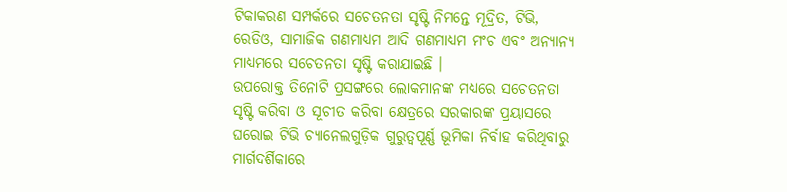ଟିକାକରଣ ସମ୍ପର୍କରେ ସଚେତନତା ସୃଷ୍ଟି ନିମନ୍ତେ ମୂଦ୍ରିତ, ଟିଭି, ରେଡିଓ, ସାମାଜିକ ଗଣମାଧ୍ୟମ ଆଦି ଗଣମାଧ୍ୟମ ମଂଚ ଏବଂ ଅନ୍ୟାନ୍ୟ ମାଧ୍ୟମରେ ସଚେତନତା ସୃଷ୍ଟି କରାଯାଇଛି ।
ଉପରୋକ୍ତ ତିନୋଟି ପ୍ରସଙ୍ଗରେ ଲୋକମାନଙ୍କ ମଧ୍ୟରେ ସଚେତନତା ସୃଷ୍ଟି କରିବା ଓ ସୂଚୀତ କରିବା କ୍ଷେତ୍ରରେ ସରକାରଙ୍କ ପ୍ରୟାସରେ ଘରୋଇ ଟିଭି ଚ୍ୟାନେଲଗୁଡ଼ିକ ଗୁରୁତ୍ୱପୂର୍ଣ୍ଣ ଭୂମିକା ନିର୍ବାହ କରିଥିବାରୁ ମାର୍ଗଦର୍ଶିକାରେ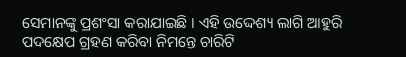ସେମାନଙ୍କୁ ପ୍ରଶଂସା କରାଯାଇଛି । ଏହି ଉଦ୍ଦେଶ୍ୟ ଲାଗି ଆହୁରି ପଦକ୍ଷେପ ଗ୍ରହଣ କରିବା ନିମନ୍ତେ ଚାରିଟି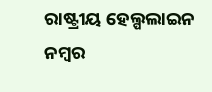ରାଷ୍ଟ୍ରୀୟ ହେଲ୍ପଲାଇନ ନମ୍ବର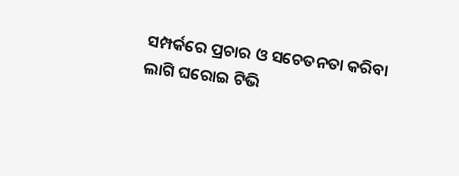ସମ୍ପର୍କରେ ପ୍ରଚାର ଓ ସଚେତନତା କରିବା ଲାଗି ଘରୋଇ ଟିଭି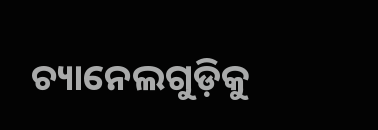ଚ୍ୟାନେଲଗୁଡ଼ିକୁ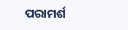ପରାମର୍ଶ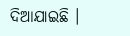ଦିଆଯାଇଛି ।